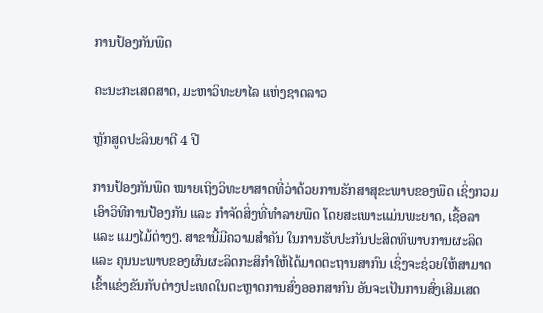ການປ້ອງກັນພືດ

ຄະນະກະເສດສາດ, ມະຫາວິທະຍາໄລ ແຫ່ງຊາດລາວ

ຫຼັກສູດປະລິນຍາຕີ 4 ປີ

ການປ້ອງກັນພືດ ໝາຍເຖິງວິທະຍາສາດທີ່ວ່າດ້ວຍການຮັກສາສຸຂະພາບຂອງພືດ ເຊິ່ງກວມເອົາວິທີການປ້ອງກັນ ແລະ ກໍາຈັດສິ່ງທີ່ທໍາລາຍພືດ ໂດຍສະເພາະແມ່ນພະຍາດ, ເຊື້ອລາ ແລະ ແມງໄມ້ຕ່າງໆ. ສາຂານີ້ມີຄວາມສໍາຄັນ ໃນການຮັບປະກັນປະສິດທິພາບການຜະລິດ ແລະ ຄຸນນະພາບຂອງຜົນຜະລິດກະສິກໍາໃຫ້ໄດ້ມາດຕະຖານສາກົນ ເຊິ່ງຈະຊ່ວຍໃຫ້ສາມາດເຂົ້າແຂ່ງຂັນກັບຕ່າງປະເທດໃນຕະຫຼາດການສົ່ງອອກສາກົນ ອັນຈະເປັນການສົ່ງເສີມເສດ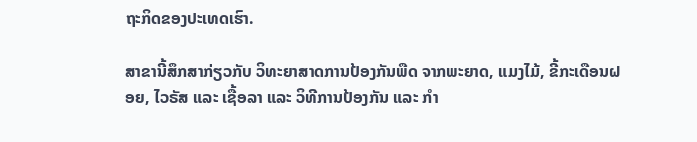ຖະກິດຂອງປະເທດເຮົາ.

ສາຂານີ້ສຶກສາກ່ຽວກັບ ວິທະຍາສາດການປ້ອງກັນພືດ ຈາກພະຍາດ, ແມງໄມ້, ຂີ້ກະເດືອນຝອຍ, ໄວຣັສ ແລະ ເຊື້ອລາ ແລະ ວິທີການປ້ອງກັນ ແລະ ກໍາ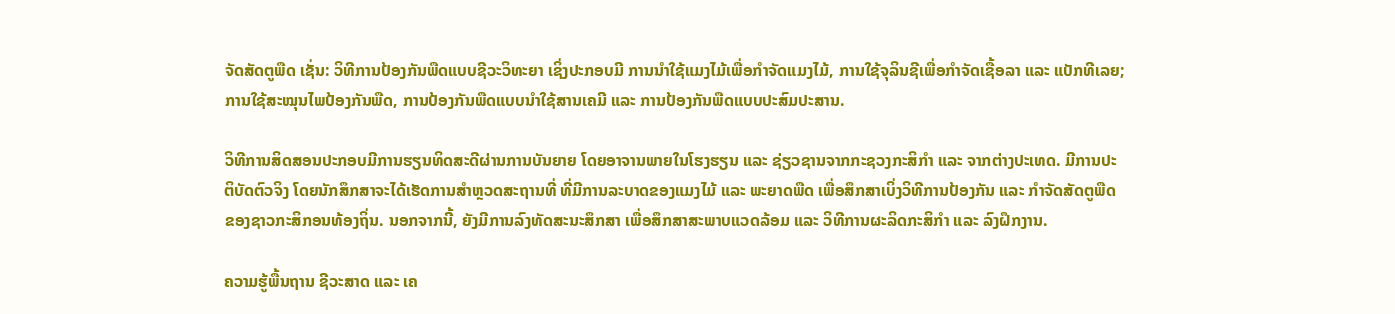ຈັດສັດຕູພືດ ເຊັ່ນ: ວິທີການປ້ອງກັນພືດແບບຊີວະວິທະຍາ ເຊິ່ງປະກອບມີ ການນໍາໃຊ້ແມງໄມ້ເພື່ອກໍາຈັດແມງໄມ້, ການໃຊ້ຈຸລິນຊີເພື່ອກໍາຈັດເຊື້ອລາ ແລະ ແບັກທີເລຍ; ການໃຊ້ສະໝຸນໄພປ້ອງກັນພືດ, ການປ້ອງກັນພືດແບບນໍາໃຊ້ສານເຄມີ ແລະ ການປ້ອງກັນພືດແບບປະສົມປະສານ.

ວິທີການສິດສອນປະກອບມີການຮຽນທິດສະດີຜ່ານການບັນຍາຍ ໂດຍອາຈານພາຍໃນໂຮງຮຽນ ແລະ ຊ່ຽວຊານຈາກກະຊວງກະສິກໍາ ແລະ ຈາກຕ່າງປະເທດ. ມີການປະຕິບັດຕົວຈິງ ໂດຍນັກສຶກສາຈະໄດ້ເຮັດການສໍາຫຼວດສະຖານທີ່ ທີ່ມີການລະບາດຂອງແມງໄມ້ ແລະ ພະຍາດພືດ ເພື່ອສຶກສາເບິ່ງວິທີການປ້ອງກັນ ແລະ ກໍາຈັດສັດຕູພືດ ຂອງຊາວກະສິກອນທ້ອງຖິ່ນ. ນອກຈາກນີ້, ຍັງມີການລົງທັດສະນະສຶກສາ ເພື່ອສຶກສາສະພາບແວດລ້ອມ ແລະ ວິທີການຜະລິດກະສິກໍາ ແລະ ລົງຝຶກງານ.

ຄວາມຮູ້ພື້ນຖານ ຊີວະສາດ ແລະ ເຄ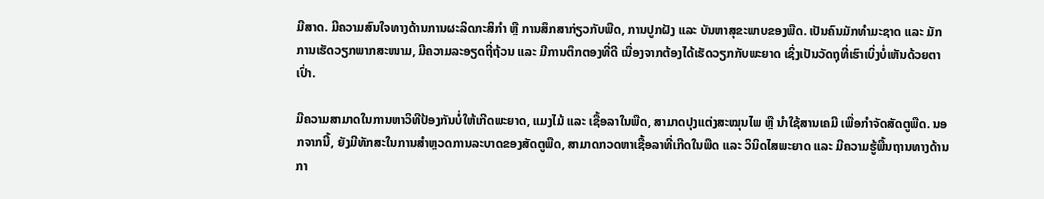ມີສາດ. ມີຄວາມສົນໃຈທາງດ້ານການຜະລິດກະສິກໍາ ຫຼື ການສຶກສາກ່ຽວກັບພືດ, ການປູກຝັງ ແລະ ບັນຫາສຸຂະພາບຂອງພືດ. ເປັນຄົນມັກທໍາມະຊາດ ແລະ ມັກການເຮັດວຽກພາກສະໜາມ, ມີຄວາມລະອຽດຖີ່ຖ້ວນ ແລະ ມີການຕຶກຕອງທີ່ດີ ເນື່ອງຈາກຕ້ອງໄດ້ເຮັດວຽກກັບພະຍາດ ເຊິ່ງເປັນວັດຖຸທີ່ເຮົາເບິ່ງບໍ່ເຫັນດ້ວຍຕາເປົ່າ.

ມີຄວາມສາມາດໃນການຫາວິທີປ້ອງກັນບໍ່ໃຫ້ເກີດພະຍາດ, ແມງໄມ້ ແລະ ເຊື້ອລາໃນພືດ, ສາມາດປຸງແຕ່ງສະໝຸນໄພ ຫຼື ນໍາໃຊ້ສານເຄມີ ເພື່ອກໍາຈັດສັດຕູພືດ. ນອກຈາກນີ້, ຍັງມີທັກສະໃນການສໍາຫຼວດການລະບາດຂອງສັດຕູພືດ, ສາມາດກວດຫາເຊື້ອລາທີ່ເກີດໃນພືດ ແລະ ວິນິດໄສພະຍາດ ແລະ ມີຄວາມຮູ້ພື້ນຖານທາງດ້ານກາ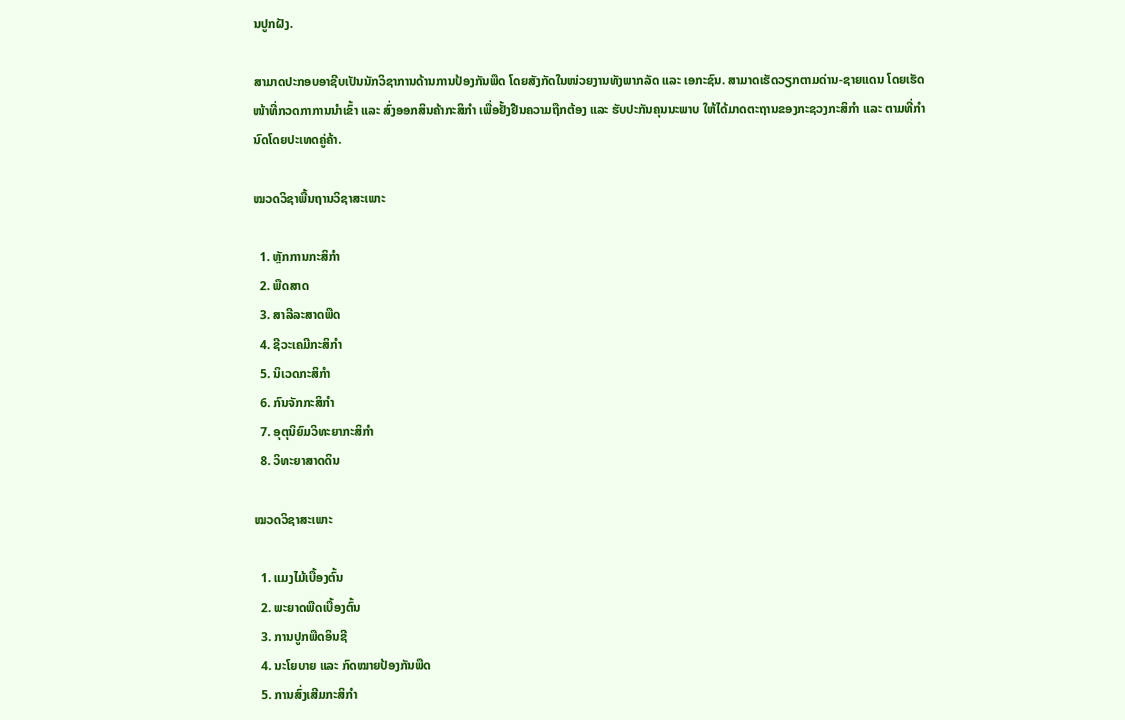ນປູກຝັງ.

ສາມາດປະກອບອາຊີບເປັນນັກວິຊາການດ້ານການປ້ອງກັນພືດ ໂດຍສັງກັດໃນໜ່ວຍງານທັງພາກລັດ ແລະ ເອກະຊົນ. ສາມາດເຮັດວຽກຕາມດ່ານ-ຊາຍແດນ ໂດຍເຮັດໜ້າທີ່ກວດກາການນໍາເຂົ້າ ແລະ ສົ່ງອອກສິນຄ້າກະສິກໍາ ເພື່ອຢັ້ງຢືນຄວາມຖືກຕ້ອງ ແລະ ຮັບປະກັນຄຸນນະພາບ ໃຫ້ໄດ້ມາດຕະຖານຂອງກະຊວງກະສິກໍາ ແລະ ຕາມທີ່ກໍານົດໂດຍປະເທດຄູ່ຄ້າ.

ໝວດວິຊາພື້ນຖານວິຊາສະເພາະ

  1. ຫຼັກການກະສິກຳ
  2. ພືດສາດ
  3. ສາລີລະສາດພືດ
  4. ຊີວະເຄມີກະສິກຳ
  5. ນິເວດກະສິກຳ
  6. ກົນຈັກກະສິກຳ
  7. ອຸຕຸນິຍົມວິທະຍາກະສິກຳ
  8. ວິທະຍາສາດດິນ

ໝວດວິຊາສະເພາະ

  1. ແມງໄມ້ເບື້ອງຕົ້ນ
  2. ພະຍາດພືດເບື້ອງຕົ້ນ
  3. ການປູກພືດອິນຊີ
  4. ນະໂຍບາຍ ແລະ ກົດໝາຍປ້ອງກັນພືດ
  5. ການສົ່ງເສີມກະສິກຳ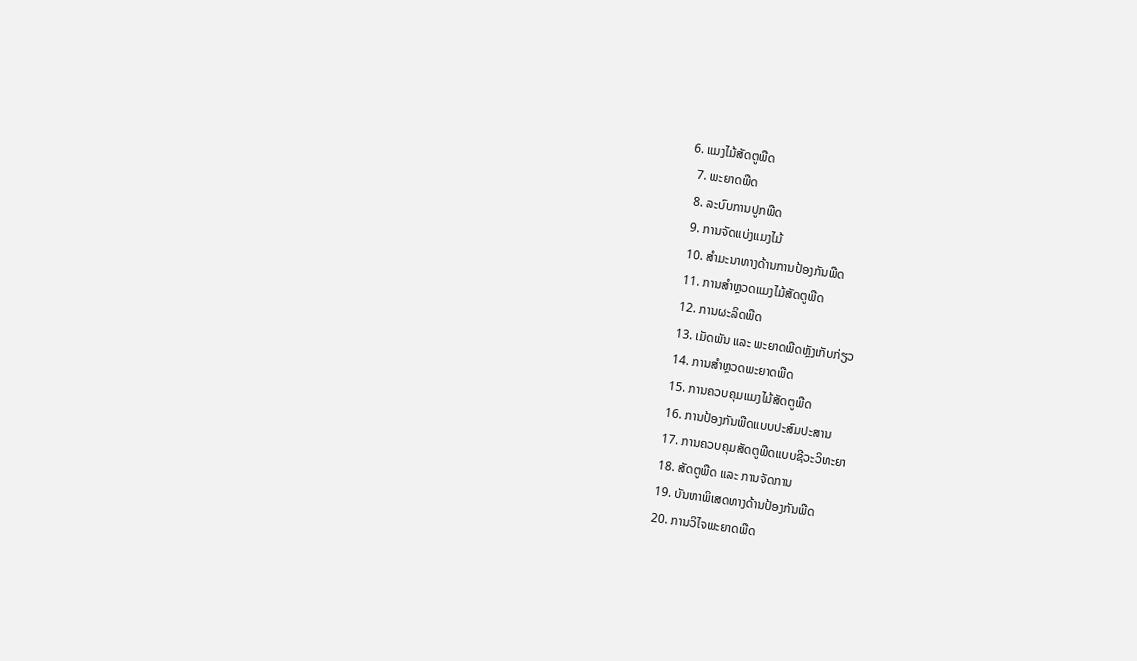6. ແມງໄມ້ສັດຕູພືດ
  7. ພະຍາດພືດ
  8. ລະບົບການປູກພືດ
  9. ການຈັດແບ່ງແມງໄມ້
  10. ສຳມະນາທາງດ້ານການປ້ອງກັນພືດ
  11. ການສຳຫຼວດແມງໄມ້ສັດຕູພືດ
  12. ການຜະລິດພືດ
  13. ເມັດພັນ ແລະ ພະຍາດພືດຫຼັງເກັບກ່ຽວ
  14. ການສຳຫຼວດພະຍາດພືດ
  15. ການຄວບຄຸມແມງໄມ້ສັດຕູພືດ
  16. ການປ້ອງກັນພືດແບບປະສົມປະສານ
  17. ການຄວບຄຸມສັດຕູພືດແບບຊີວະວິທະຍາ
  18. ສັດຕູພືດ ແລະ ການຈັດການ
  19. ບັນຫາພິເສດທາງດ້ານປ້ອງກັນພືດ
  20. ການວິໄຈພະຍາດພືດ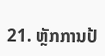21. ຫຼັກການປ້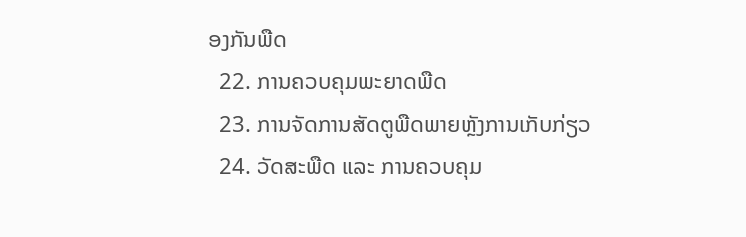ອງກັນພືດ
  22. ການຄວບຄຸມພະຍາດພືດ
  23. ການຈັດການສັດຕູພືດພາຍຫຼັງການເກັບກ່ຽວ
  24. ວັດສະພືດ ແລະ ການຄວບຄຸມ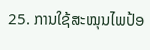25. ການໃຊ້ສະໝຸນໄພປ້ອ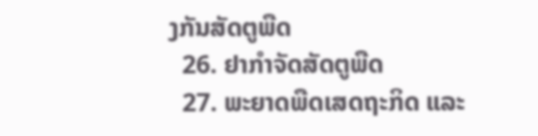ງກັນສັດຕູພືດ
  26. ຢາກຳຈັດສັດຕູພືດ
  27. ພະຍາດພືດເສດຖະກິດ ແລະ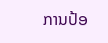ການປ້ອ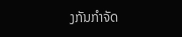ງກັນກຳຈັດ